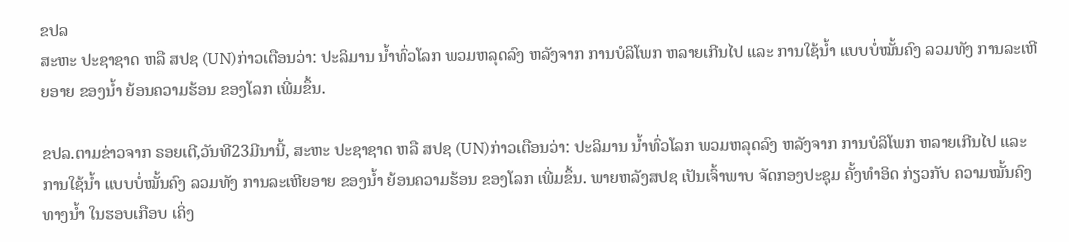ຂປລ
ສະຫະ ປະຊາຊາດ ຫລື ສປຊ (UN)ກ່າວເຕືອນວ່າ: ປະລິມານ ນ້ຳທົ່ວໂລກ ພວມຫລຸດລົງ ຫລັງຈາກ ການບໍລິໂພກ ຫລາຍເກີນໄປ ແລະ ການໃຊ້ນ້ຳ ແບບບໍ່ໝັ້ນຄົງ ລວມທັງ ການລະເຫີຍອາຍ ຂອງນ້ຳ ຍ້ອນຄວາມຮ້ອນ ຂອງໂລກ ເພີ່ມຂຶ້ນ.

ຂປລ.ຕາມຂ່າວຈາກ ຣອຍເຕີ,ວັນທີ23ມີນານີ້, ສະຫະ ປະຊາຊາດ ຫລື ສປຊ (UN)ກ່າວເຕືອນວ່າ: ປະລິມານ ນ້ຳທົ່ວໂລກ ພວມຫລຸດລົງ ຫລັງຈາກ ການບໍລິໂພກ ຫລາຍເກີນໄປ ແລະ ການໃຊ້ນ້ຳ ແບບບໍ່ໝັ້ນຄົງ ລວມທັງ ການລະເຫີຍອາຍ ຂອງນ້ຳ ຍ້ອນຄວາມຮ້ອນ ຂອງໂລກ ເພີ່ມຂຶ້ນ. ພາຍຫລັງສປຊ ເປັນເຈົ້າພາບ ຈັດກອງປະຊຸມ ຄັ້ງທຳອິດ ກ່ຽວກັບ ຄວາມໝັ້ນຄົງ ທາງນ້ຳ ໃນຮອບເກືອບ ເຄິ່ງ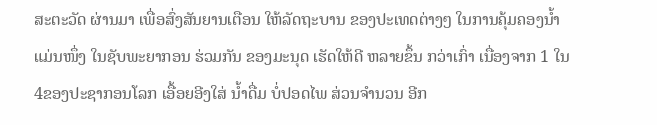ສະຕະວັດ ຜ່ານມາ ເພື່ອສົ່ງສັນຍານເຕືອນ ໃຫ້ລັດຖະບານ ຂອງປະເທດຕ່າງໆ ໃນການຄຸ້ມຄອງນ້ຳແມ່ນໜຶ່ງ ໃນຊັບພະຍາກອນ ຮ່ວມກັນ ຂອງມະນຸດ ເຮັດໃຫ້ດີ ຫລາຍຂຶ້ນ ກວ່າເກົ່າ ເນື່ອງຈາກ 1 ໃນ 4ຂອງປະຊາກອນໂລກ ເອື້ອຍອີງໃສ່ ນ້ຳດື່ມ ບໍ່ປອດໄພ ສ່ວນຈຳນວນ ອີກ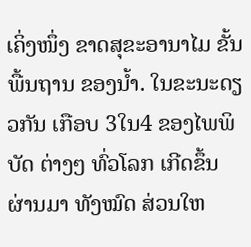ເຄິ່ງໜຶ່ງ ຂາດສຸຂະອານາໄມ ຂັ້ນພື້ນຖານ ຂອງນ້ຳ. ໃນຂະນະດຽວກັນ ເກືອບ 3ໃນ4 ຂອງໄພພິບັດ ຕ່າງໆ ທົ່ວໂລກ ເກີດຂຶ້ນ ຜ່ານມາ ທັງໝົດ ສ່ວນໃຫ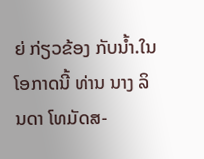ຍ່ ກ່ຽວຂ້ອງ ກັບນ້ຳ.ໃນໂອກາດນີ້ ທ່ານ ນາງ ລິນດາ ໂທມັດສ-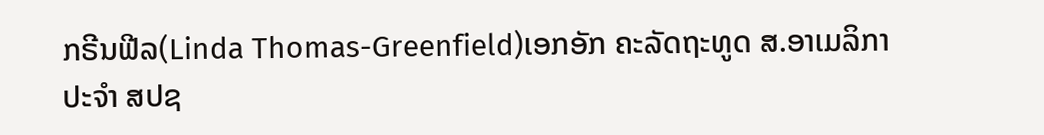ກຣີນຟີລ(Linda Thomas-Greenfield)ເອກອັກ ຄະລັດຖະທູດ ສ.ອາເມລິກາ ປະຈຳ ສປຊ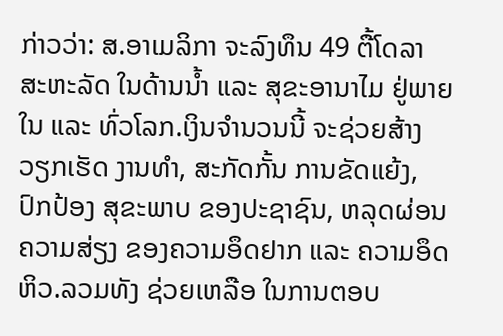ກ່າວວ່າ: ສ.ອາເມລິກາ ຈະລົງທຶນ 49 ຕື້ໂດລາ ສະຫະລັດ ໃນດ້ານນ້ຳ ແລະ ສຸຂະອານາໄມ ຢູ່ພາຍໃນ ແລະ ທົ່ວໂລກ.ເງິນຈຳນວນນີ້ ຈະຊ່ວຍສ້າງ ວຽກເຮັດ ງານທຳ, ສະກັດກັ້ນ ການຂັດແຍ້ງ, ປົກປ້ອງ ສຸຂະພາບ ຂອງປະຊາຊົນ, ຫລຸດຜ່ອນ ຄວາມສ່ຽງ ຂອງຄວາມອຶດຢາກ ແລະ ຄວາມອຶດຫິວ.ລວມທັງ ຊ່ວຍເຫລືອ ໃນການຕອບ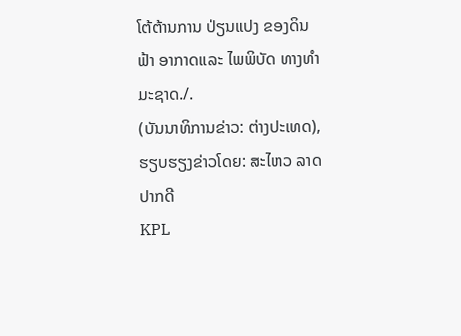ໂຕ້ຕ້ານການ ປ່ຽນແປງ ຂອງດິນຟ້າ ອາກາດແລະ ໄພພິບັດ ທາງທໍາມະຊາດ./.
(ບັນນາທິການຂ່າວ: ຕ່າງປະເທດ), ຮຽບຮຽງຂ່າວໂດຍ: ສະໄຫວ ລາດປາກດີ
KPL